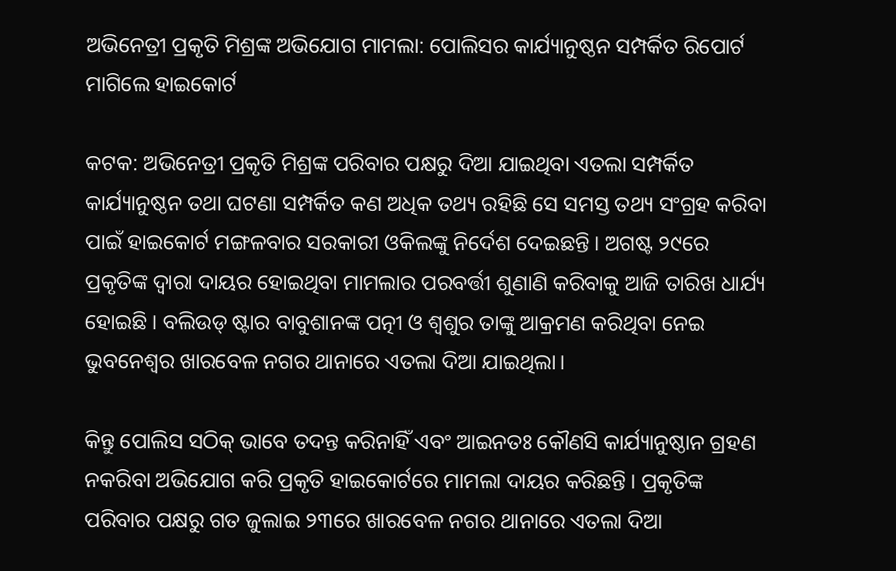ଅଭିନେତ୍ରୀ ପ୍ରକୃତି ମିଶ୍ରଙ୍କ ଅଭିଯୋଗ ମାମଲା: ପୋଲିସର କାର୍ଯ୍ୟାନୁଷ୍ଠନ ସମ୍ପର୍କିତ ରିପୋର୍ଟ ମାଗିଲେ ହାଇକୋର୍ଟ

କଟକ: ଅଭିନେତ୍ରୀ ପ୍ରକୃତି ମିଶ୍ରଙ୍କ ପରିବାର ପକ୍ଷରୁ ଦିଆ ଯାଇଥିବା ଏତଲା ସମ୍ପର୍କିତ କାର୍ଯ୍ୟାନୁଷ୍ଠନ ତଥା ଘଟଣା ସମ୍ପର୍କିତ କଣ ଅଧିକ ତଥ୍ୟ ରହିଛି ସେ ସମସ୍ତ ତଥ୍ୟ ସଂଗ୍ରହ କରିବା ପାଇଁ ହାଇକୋର୍ଟ ମଙ୍ଗଳବାର ସରକାରୀ ଓକିଲଙ୍କୁ ନିର୍ଦେଶ ଦେଇଛନ୍ତି। ଅଗଷ୍ଟ ୨୯ରେ ପ୍ରକୃତିଙ୍କ ଦ୍ଵାରା ଦାୟର ହୋଇଥିବା ମାମଲାର ପରବର୍ତ୍ତୀ ଶୁଣାଣି କରିବାକୁ ଆଜି ତାରିଖ ଧାର୍ଯ୍ୟ ହୋଇଛି। ବଲିଉଡ୍ ଷ୍ଟାର ବାବୁଶାନଙ୍କ ପତ୍ନୀ ଓ ଶ୍ୱଶୁର ତାଙ୍କୁ ଆକ୍ରମଣ କରିଥିବା ନେଇ ଭୁବନେଶ୍ବର ଖାରବେଳ ନଗର ଥାନାରେ ଏତଲା ଦିଆ ଯାଇଥିଲା।

କିନ୍ତୁ ପୋଲିସ ସଠିକ୍ ଭାବେ ତଦନ୍ତ କରିନାହିଁ ଏବଂ ଆଇନତଃ କୌଣସି କାର୍ଯ୍ୟାନୁଷ୍ଠାନ ଗ୍ରହଣ ନକରିବା ଅଭିଯୋଗ କରି ପ୍ରକୃତି ହାଇକୋର୍ଟରେ ମାମଲା ଦାୟର କରିଛନ୍ତି। ପ୍ରକୃତିଙ୍କ ପରିବାର ପକ୍ଷରୁ ଗତ ଜୁଲାଇ ୨୩ରେ ଖାରବେଳ ନଗର ଥାନାରେ ଏତଲା ଦିଆ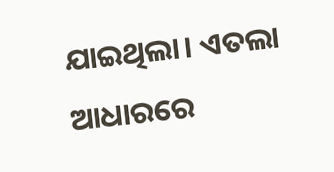ଯାଇଥିଲା। ଏତଲା ଆଧାରରେ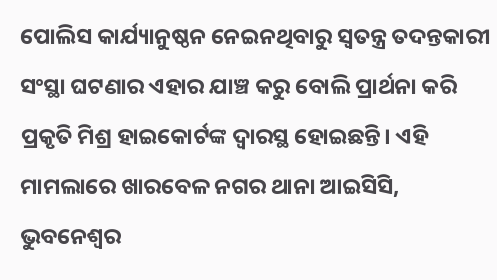ପୋଲିସ କାର୍ଯ୍ୟାନୁଷ୍ଠନ ନେଇନଥିବାରୁ ସ୍ବତନ୍ତ୍ର ତଦନ୍ତକାରୀ ସଂସ୍ଥା ଘଟଣାର ଏହାର ଯାଞ୍ଚ କରୁ ବୋଲି ପ୍ରାର୍ଥନା କରି ପ୍ରକୃତି ମିଶ୍ର ହାଇକୋର୍ଟଙ୍କ ଦ୍ବାରସ୍ଥ ହୋଇଛନ୍ତି। ଏହି ମାମଲାରେ ଖାରବେଳ ନଗର ଥାନା ଆଇସିସି, ଭୁବନେଶ୍ୱର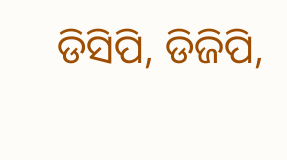ଡିସିପି, ଡିଜିପି,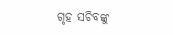ଗୃହ ସଚିବଙ୍କୁ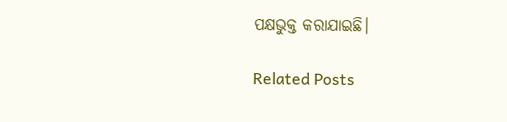ପକ୍ଷଭୁକ୍ତ କରାଯାଇଛି।

Related Posts